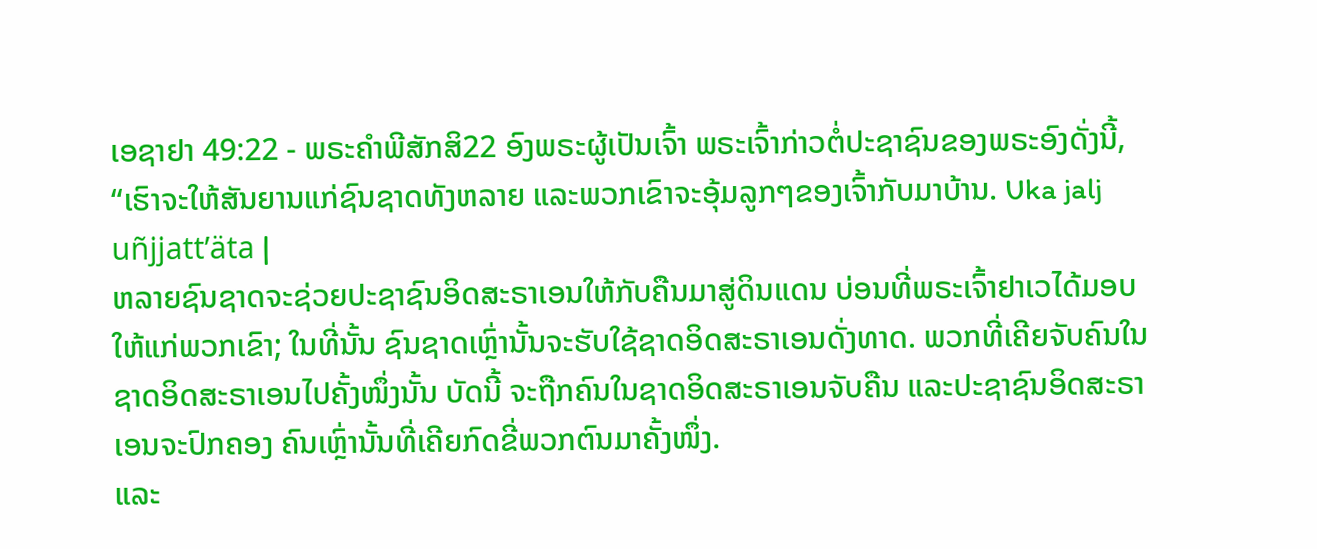ເອຊາຢາ 49:22 - ພຣະຄຳພີສັກສິ22 ອົງພຣະຜູ້ເປັນເຈົ້າ ພຣະເຈົ້າກ່າວຕໍ່ປະຊາຊົນຂອງພຣະອົງດັ່ງນີ້, “ເຮົາຈະໃຫ້ສັນຍານແກ່ຊົນຊາດທັງຫລາຍ ແລະພວກເຂົາຈະອຸ້ມລູກໆຂອງເຈົ້າກັບມາບ້ານ. Uka jalj uñjjattʼäta |
ຫລາຍຊົນຊາດຈະຊ່ວຍປະຊາຊົນອິດສະຣາເອນໃຫ້ກັບຄືນມາສູ່ດິນແດນ ບ່ອນທີ່ພຣະເຈົ້າຢາເວໄດ້ມອບໃຫ້ແກ່ພວກເຂົາ; ໃນທີ່ນັ້ນ ຊົນຊາດເຫຼົ່ານັ້ນຈະຮັບໃຊ້ຊາດອິດສະຣາເອນດັ່ງທາດ. ພວກທີ່ເຄີຍຈັບຄົນໃນຊາດອິດສະຣາເອນໄປຄັ້ງໜຶ່ງນັ້ນ ບັດນີ້ ຈະຖືກຄົນໃນຊາດອິດສະຣາເອນຈັບຄືນ ແລະປະຊາຊົນອິດສະຣາເອນຈະປົກຄອງ ຄົນເຫຼົ່ານັ້ນທີ່ເຄີຍກົດຂີ່ພວກຕົນມາຄັ້ງໜຶ່ງ.
ແລະ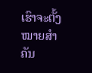ເຮົາຈະຕັ້ງໝາຍສຳຄັນ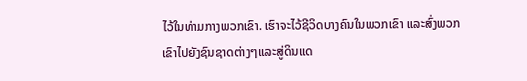ໄວ້ໃນທ່າມກາງພວກເຂົາ. ເຮົາຈະໄວ້ຊີວິດບາງຄົນໃນພວກເຂົາ ແລະສົ່ງພວກເຂົາໄປຍັງຊົນຊາດຕ່າງໆແລະສູ່ດິນແດ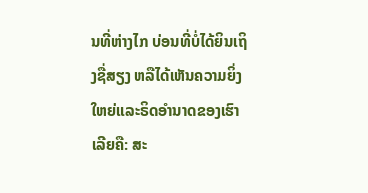ນທີ່ຫ່າງໄກ ບ່ອນທີ່ບໍ່ໄດ້ຍິນເຖິງຊື່ສຽງ ຫລືໄດ້ເຫັນຄວາມຍິ່ງໃຫຍ່ແລະຣິດອຳນາດຂອງເຮົາເລີຍຄື: ສະ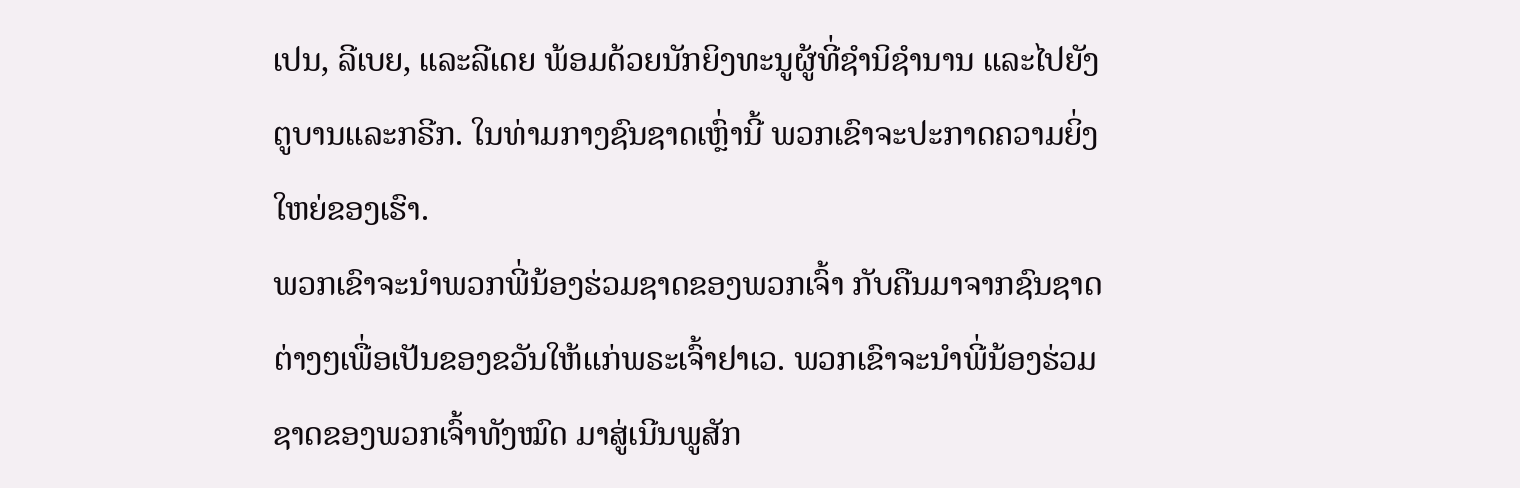ເປນ, ລີເບຍ, ແລະລີເດຍ ພ້ອມດ້ວຍນັກຍິງທະນູຜູ້ທີ່ຊຳນິຊຳນານ ແລະໄປຍັງຕູບານແລະກຣີກ. ໃນທ່າມກາງຊົນຊາດເຫຼົ່ານີ້ ພວກເຂົາຈະປະກາດຄວາມຍິ່ງໃຫຍ່ຂອງເຮົາ.
ພວກເຂົາຈະນຳພວກພີ່ນ້ອງຮ່ວມຊາດຂອງພວກເຈົ້າ ກັບຄືນມາຈາກຊົນຊາດຕ່າງໆເພື່ອເປັນຂອງຂວັນໃຫ້ແກ່ພຣະເຈົ້າຢາເວ. ພວກເຂົາຈະນຳພີ່ນ້ອງຮ່ວມຊາດຂອງພວກເຈົ້າທັງໝົດ ມາສູ່ເນີນພູສັກ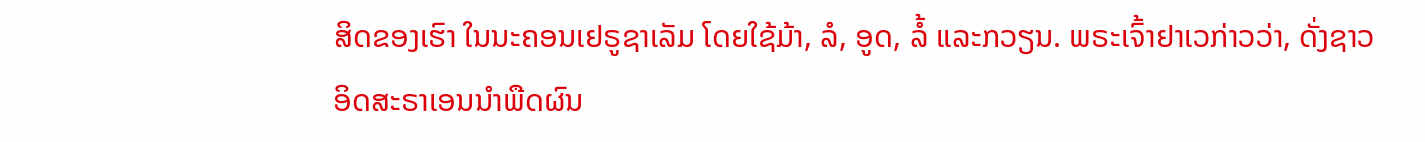ສິດຂອງເຮົາ ໃນນະຄອນເຢຣູຊາເລັມ ໂດຍໃຊ້ມ້າ, ລໍ, ອູດ, ລໍ້ ແລະກວຽນ. ພຣະເຈົ້າຢາເວກ່າວວ່າ, ດັ່ງຊາວອິດສະຣາເອນນຳພືດຜົນ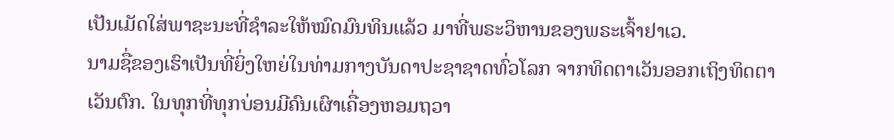ເປັນເມັດໃສ່ພາຊະນະທີ່ຊຳລະໃຫ້ໝົດມົນທິນແລ້ວ ມາທີ່ພຣະວິຫານຂອງພຣະເຈົ້າຢາເວ.
ນາມຊື່ຂອງເຮົາເປັນທີ່ຍິ່ງໃຫຍ່ໃນທ່າມກາງບັນດາປະຊາຊາດທົ່ວໂລກ ຈາກທິດຕາເວັນອອກເຖິງທິດຕາເວັນຕົກ. ໃນທຸກທີ່ທຸກບ່ອນມີຄົນເຜົາເຄື່ອງຫອມຖວາ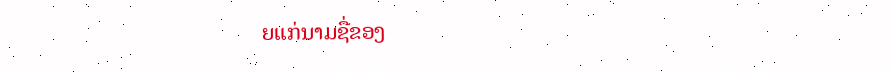ຍແກ່ນາມຊື່ຂອງ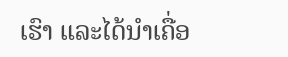ເຮົາ ແລະໄດ້ນຳເຄື່ອ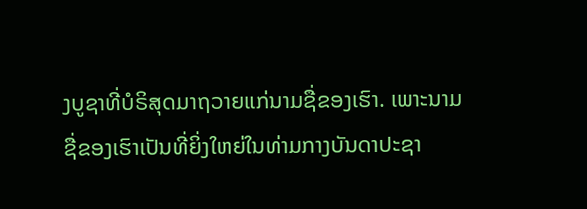ງບູຊາທີ່ບໍຣິສຸດມາຖວາຍແກ່ນາມຊື່ຂອງເຮົາ. ເພາະນາມຊື່ຂອງເຮົາເປັນທີ່ຍິ່ງໃຫຍ່ໃນທ່າມກາງບັນດາປະຊາ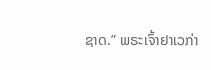ຊາດ.” ພຣະເຈົ້າຢາເວກ່າ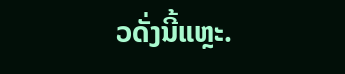ວດັ່ງນີ້ແຫຼະ.